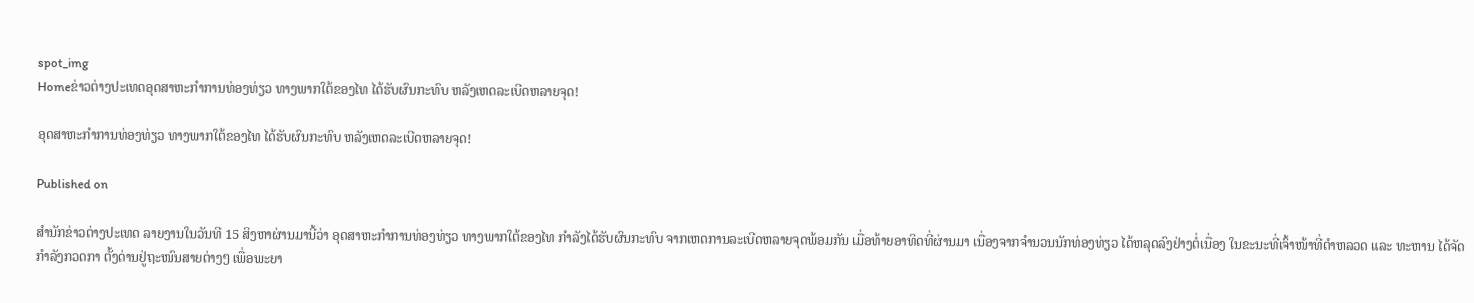spot_img
Homeຂ່າວຕ່າງປະເທດອຸດສາຫະກຳການທ່ອງທ່ຽວ ທາງພາກໃຕ້ຂອງໄທ ໄດ້ຮັບຜົນກະທົບ ຫລັງເຫດລະເບີດຫລາຍຈຸດ!

ອຸດສາຫະກຳການທ່ອງທ່ຽວ ທາງພາກໃຕ້ຂອງໄທ ໄດ້ຮັບຜົນກະທົບ ຫລັງເຫດລະເບີດຫລາຍຈຸດ!

Published on

ສຳນັກຂ່າວຕ່າງປະເທດ ລາຍງານໃນວັນທີ 15 ສິງຫາຜ່ານມານີ້ວ່າ ອຸດສາຫະກຳການທ່ອງທ່ຽວ ທາງພາກໃຕ້ຂອງໄທ ກຳລັງໄດ້ຮັບຜົນກະທົບ ຈາກເຫດການລະເບີດຫລາຍຈຸດພ້ອມກັນ ເມື່ອທ້າຍອາທິດທີ່ຜ່ານມາ ເນື່ອງຈາກຈຳນວນນັກທ່ອງທ່ຽວ ໄດ້ຫລຸດລົງຢ່າງຕໍ່ເນື່ອງ ໃນຂະນະທີ່ເຈົ້າໜ້າທີ່ຕຳຫລວດ ແລະ ທະຫານ ໄດ້ຈັດກຳລັງກວດກາ ຕັ້ງດ່ານຢູ່ຖະໜົນສາຍຕ່າງໆ ເພື່ອພະຍາ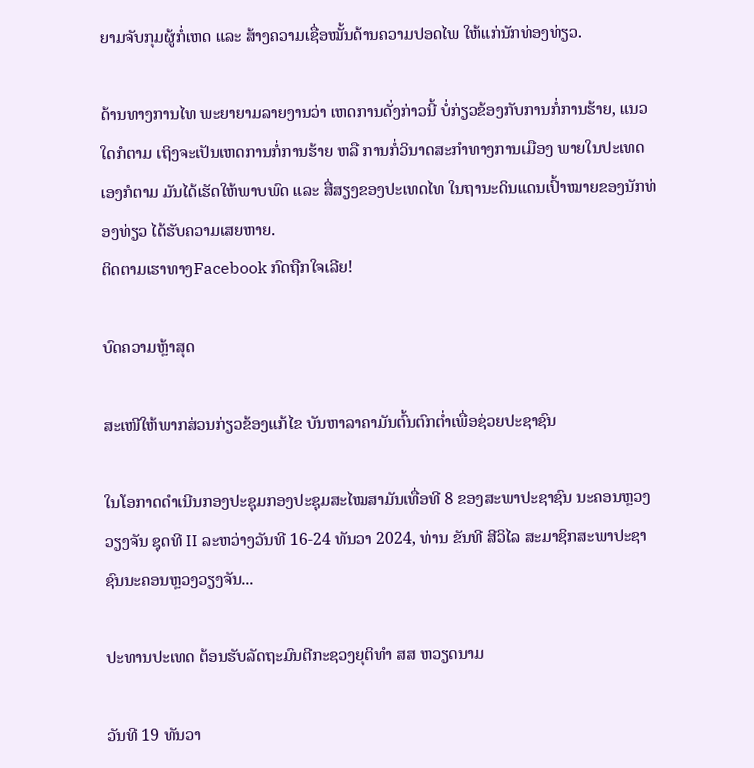ຍາມຈັບກຸມຜູ້ກໍ່ເຫດ ແລະ ສ້າງຄວາມເຊື່ອໝັ້ນດ້ານຄວາມປອດໄພ ໃຫ້ແກ່ນັກທ່ອງທ່ຽວ.

ດ້ານທາງການໄທ ພະຍາຍາມລາຍງານວ່າ ເຫດການດັ່ງກ່າວນີ້ ບໍ່ກ່ຽວຂ້ອງກັບການກໍ່ການຮ້າຍ, ແນວໃດກໍຕາມ ເຖິງຈະເປັນເຫດການກໍ່ການຮ້າຍ ຫລື ການກໍ່ວິນາດສະກຳທາງການເມືອງ ພາຍໃນປະເທດເອງກໍຕາມ ມັນໄດ້ເຮັດໃຫ້ພາບພົດ ແລະ ສື່ສຽງຂອງປະເທດໄທ ໃນຖານະດິນແດນເປົ້າໝາຍຂອງນັກທ່ອງທ່ຽວ ໄດ້ຮັບຄວາມເສຍຫາຍ.
ຕິດຕາມເຮາທາງFacebook ກົດຖືກໃຈເລີຍ!

ບົດຄວາມຫຼ້າສຸດ

ສະເໜີໃຫ້ພາກສ່ວນກ່ຽວຂ້ອງແກ້ໄຂ ບັນຫາລາຄາມັນຕົ້ນຕົກຕໍ່າເພື່ອຊ່ວຍປະຊາຊົນ

ໃນໂອກາດດຳເນີນກອງປະຊຸມກອງປະຊຸມສະໄໝສາມັນເທື່ອທີ 8 ຂອງສະພາປະຊາຊົນ ນະຄອນຫຼວງວຽງຈັນ ຊຸດທີ II ລະຫວ່າງວັນທີ 16-24 ທັນວາ 2024, ທ່ານ ຂັນທີ ສີວິໄລ ສະມາຊິກສະພາປະຊາຊົນນະຄອນຫຼວງວຽງຈັນ...

ປະທານປະເທດ ຕ້ອນຮັບລັດຖະມົນຕີກະຊວງຍຸຕິທຳ ສສ ຫວຽດນາມ

ວັນທີ 19 ທັນວາ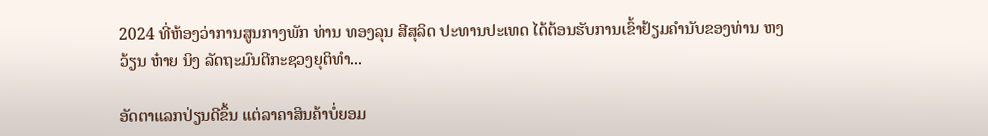2024 ທີ່ຫ້ອງວ່າການສູນກາງພັກ ທ່ານ ທອງລຸນ ສີສຸລິດ ປະທານປະເທດ ໄດ້ຕ້ອນຮັບການເຂົ້າຢ້ຽມຄຳນັບຂອງທ່ານ ຫງວ້ຽນ ຫ໋າຍ ນິງ ລັດຖະມົນຕີກະຊວງຍຸຕິທຳ...

ອັດຕາແລກປ່ຽນດີຂຶ້ນ ແຕ່ລາຄາສິນຄ້າບໍ່ຍອມ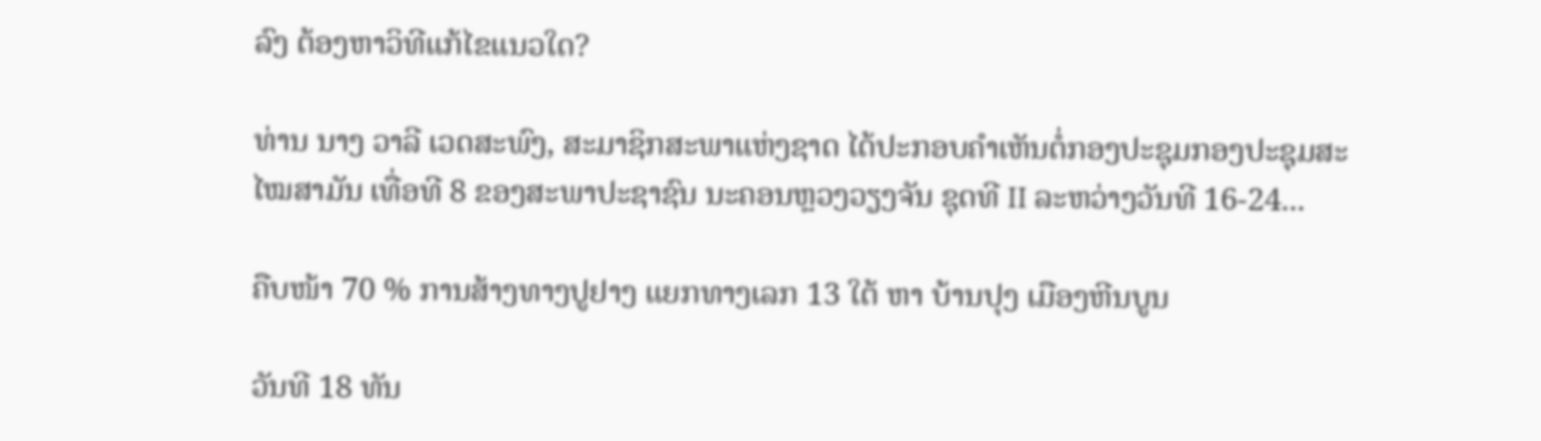ລົງ ຕ້ອງຫາວິທີແກ້ໄຂແນວໃດ?

ທ່ານ ນາງ ວາລີ ເວດສະພົງ, ສະມາຊິກສະພາແຫ່ງຊາດ ໄດ້ປະກອບຄໍາເຫັນຕໍ່ກອງປະຊຸມກອງປະຊຸມສະໄໝສາມັນ ເທື່ອທີ 8 ຂອງສະພາປະຊາຊົນ ນະຄອນຫຼວງວຽງຈັນ ຊຸດທີ II ລະຫວ່າງວັນທີ 16-24...

ຄືບໜ້າ 70 % ການສ້າງທາງປູຢາງ ແຍກທາງເລກ 13 ໃຕ້ ຫາ ບ້ານປຸງ ເມືອງຫີນບູນ

ວັນທີ 18 ທັນ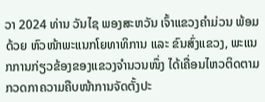ວາ 2024 ທ່ານ ວັນໄຊ ພອງສະຫວັນ ເຈົ້າແຂວງຄຳມ່ວນ ພ້ອມດ້ວຍ ຫົວໜ້າພະແນກໂຍທາທິການ ແລະ ຂົນສົ່ງແຂວງ, ພະແນກການກ່ຽວຂ້ອງຂອງແຂວງຈໍານວນໜຶ່ງ ໄດ້ເຄື່ອນໄຫວຕິດຕາມກວດກາຄວາມຄືບໜ້າການຈັດຕັ້ງປະ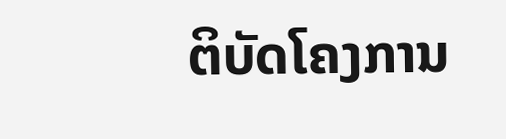ຕິບັດໂຄງການ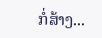ກໍ່ສ້າງ...